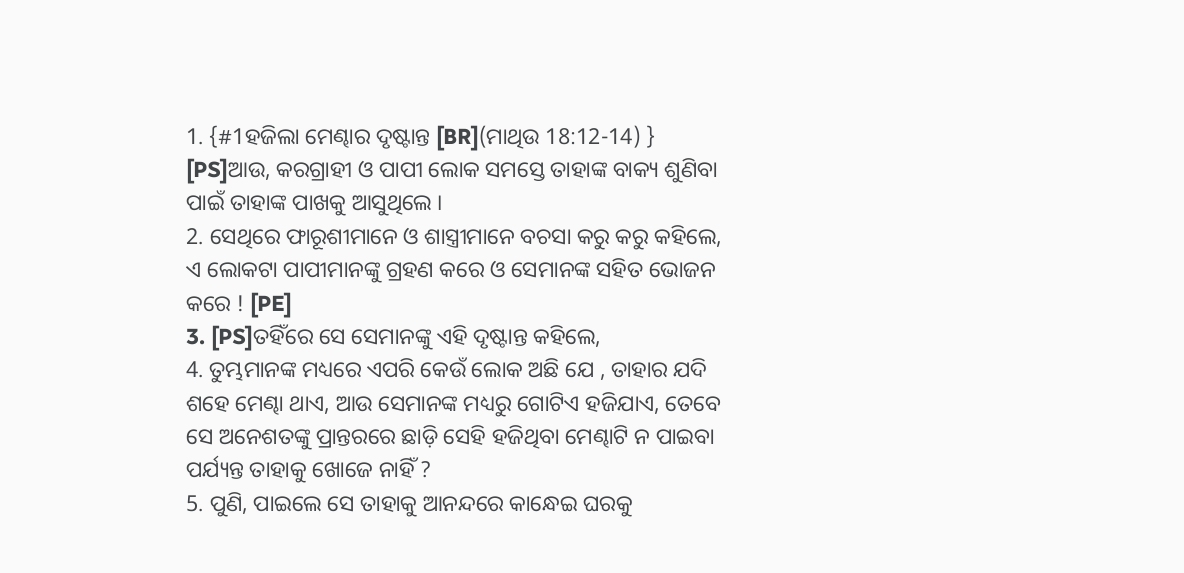1. {#1ହଜିଲା ମେଣ୍ଢାର ଦୃଷ୍ଟାନ୍ତ [BR](ମାଥିଉ 18:12-14) } [PS]ଆଉ, କରଗ୍ରାହୀ ଓ ପାପୀ ଲୋକ ସମସ୍ତେ ତାହାଙ୍କ ବାକ୍ୟ ଶୁଣିବା ପାଇଁ ତାହାଙ୍କ ପାଖକୁ ଆସୁଥିଲେ ।
2. ସେଥିରେ ଫାରୂଶୀମାନେ ଓ ଶାସ୍ତ୍ରୀମାନେ ବଚସା କରୁ କରୁ କହିଲେ, ଏ ଲୋକଟା ପାପୀମାନଙ୍କୁ ଗ୍ରହଣ କରେ ଓ ସେମାନଙ୍କ ସହିତ ଭୋଜନ କରେ ! [PE]
3. [PS]ତହିଁରେ ସେ ସେମାନଙ୍କୁ ଏହି ଦୃଷ୍ଟାନ୍ତ କହିଲେ,
4. ତୁମ୍ଭମାନଙ୍କ ମଧ୍ୟରେ ଏପରି କେଉଁ ଲୋକ ଅଛି ଯେ , ତାହାର ଯଦି ଶହେ ମେଣ୍ଢା ଥାଏ, ଆଉ ସେମାନଙ୍କ ମଧ୍ୟରୁ ଗୋଟିଏ ହଜିଯାଏ, ତେବେ ସେ ଅନେଶତଙ୍କୁ ପ୍ରାନ୍ତରରେ ଛାଡ଼ି ସେହି ହଜିଥିବା ମେଣ୍ଢାଟି ନ ପାଇବା ପର୍ଯ୍ୟନ୍ତ ତାହାକୁ ଖୋଜେ ନାହିଁ ?
5. ପୁଣି, ପାଇଲେ ସେ ତାହାକୁ ଆନନ୍ଦରେ କାନ୍ଧେଇ ଘରକୁ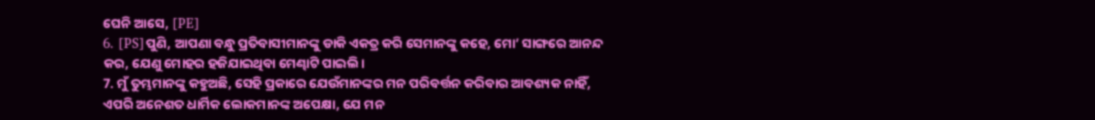ଘେନି ଆସେ, [PE]
6. [PS]ପୁଣି, ଆପଣା ବନ୍ଧୁ ପ୍ରତିବାସୀମାନଙ୍କୁ ଡାକି ଏକତ୍ର କରି ସେମାନଙ୍କୁ କହେ, ମୋ’ ସାଙ୍ଗରେ ଆନନ୍ଦ କର, ଯେଣୁ ମୋହର ହଜିଯାଇଥିବା ମେଣ୍ଢାଟି ପାଇଲି ।
7. ମୁଁ ତୁମ୍ଭମାନଙ୍କୁ କହୁଅଛି, ସେହି ପ୍ରକାରେ ଯେଉଁମାନଙ୍କର ମନ ପରିବର୍ତ୍ତନ କରିବାର ଆବଶ୍ୟକ ନାହିଁ, ଏପରି ଅନେଶତ ଧାର୍ମିକ ଲୋକମାନଙ୍କ ଅପେକ୍ଷା, ଯେ ମନ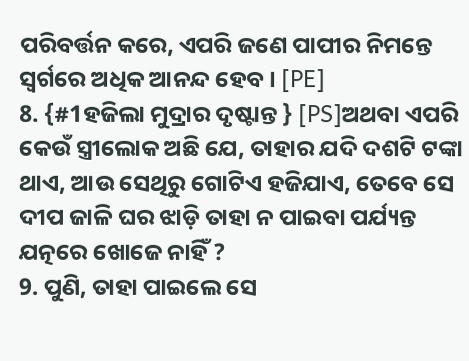ପରିବର୍ତ୍ତନ କରେ, ଏପରି ଜଣେ ପାପୀର ନିମନ୍ତେ ସ୍ୱର୍ଗରେ ଅଧିକ ଆନନ୍ଦ ହେବ । [PE]
8. {#1ହଜିଲା ମୁଦ୍ରାର ଦୃଷ୍ଟାନ୍ତ } [PS]ଅଥବା ଏପରି କେଉଁ ସ୍ତ୍ରୀଲୋକ ଅଛି ଯେ, ତାହାର ଯଦି ଦଶଟି ଟଙ୍କା ଥାଏ, ଆଉ ସେଥିରୁ ଗୋଟିଏ ହଜିଯାଏ, ତେବେ ସେ ଦୀପ ଜାଳି ଘର ଝାଡ଼ି ତାହା ନ ପାଇବା ପର୍ଯ୍ୟନ୍ତ ଯତ୍ନରେ ଖୋଜେ ନାହିଁ ?
9. ପୁଣି, ତାହା ପାଇଲେ ସେ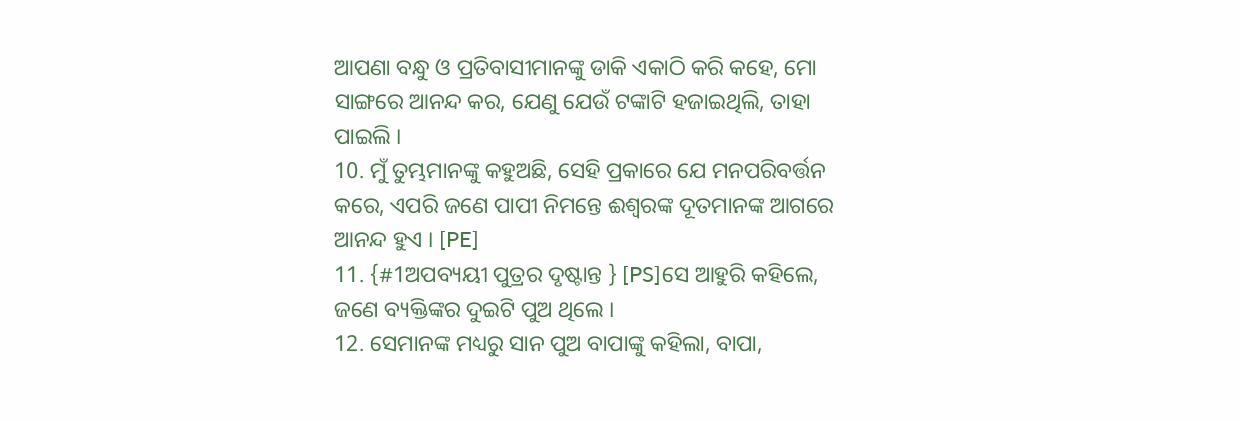ଆପଣା ବନ୍ଧୁ ଓ ପ୍ରତିବାସୀମାନଙ୍କୁ ଡାକି ଏକାଠି କରି କହେ, ମୋ ସାଙ୍ଗରେ ଆନନ୍ଦ କର, ଯେଣୁ ଯେଉଁ ଟଙ୍କାଟି ହଜାଇଥିଲି, ତାହା ପାଇଲି ।
10. ମୁଁ ତୁମ୍ଭମାନଙ୍କୁ କହୁଅଛି, ସେହି ପ୍ରକାରେ ଯେ ମନପରିବର୍ତ୍ତନ କରେ, ଏପରି ଜଣେ ପାପୀ ନିମନ୍ତେ ଈଶ୍ୱରଙ୍କ ଦୂତମାନଙ୍କ ଆଗରେ ଆନନ୍ଦ ହୁଏ । [PE]
11. {#1ଅପବ୍ୟୟୀ ପୁତ୍ରର ଦୃଷ୍ଟାନ୍ତ } [PS]ସେ ଆହୁରି କହିଲେ, ଜଣେ ବ୍ୟକ୍ତିଙ୍କର ଦୁଇଟି ପୁଅ ଥିଲେ ।
12. ସେମାନଙ୍କ ମଧ୍ୟରୁ ସାନ ପୁଅ ବାପାଙ୍କୁ କହିଲା, ବାପା,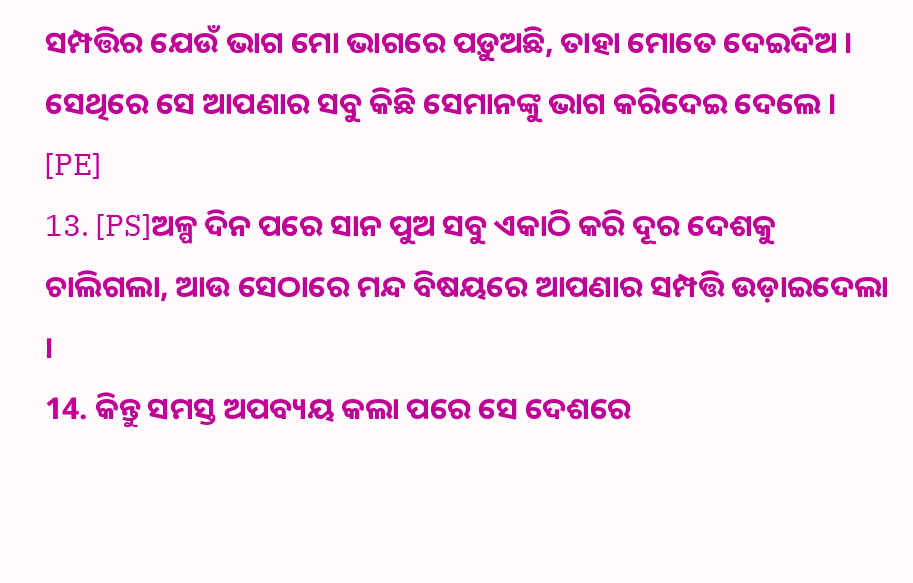ସମ୍ପତ୍ତିର ଯେଉଁ ଭାଗ ମୋ ଭାଗରେ ପଡ଼ୁଅଛି, ତାହା ମୋତେ ଦେଇଦିଅ । ସେଥିରେ ସେ ଆପଣାର ସବୁ କିଛି ସେମାନଙ୍କୁ ଭାଗ କରିଦେଇ ଦେଲେ । [PE]
13. [PS]ଅଳ୍ପ ଦିନ ପରେ ସାନ ପୁଅ ସବୁ ଏକାଠି କରି ଦୂର ଦେଶକୁ ଚାଲିଗଲା, ଆଉ ସେଠାରେ ମନ୍ଦ ବିଷୟରେ ଆପଣାର ସମ୍ପତ୍ତି ଉଡ଼ାଇଦେଲା ।
14. କିନ୍ତୁ ସମସ୍ତ ଅପବ୍ୟୟ କଲା ପରେ ସେ ଦେଶରେ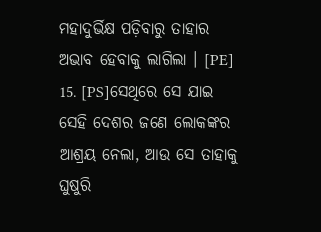ମହାଦୁର୍ଭିକ୍ଷ ପଡ଼ିବାରୁ ତାହାର ଅଭାବ ହେବାକୁ ଲାଗିଲା । [PE]
15. [PS]ସେଥିରେ ସେ ଯାଇ ସେହି ଦେଶର ଜଣେ ଲୋକଙ୍କର ଆଶ୍ରୟ ନେଲା, ଆଉ ସେ ତାହାକୁ ଘୁଷୁରି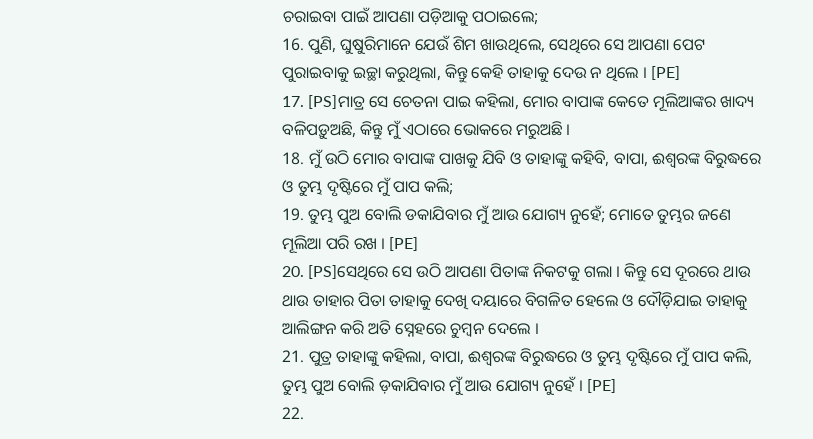ଚରାଇବା ପାଇଁ ଆପଣା ପଡ଼ିଆକୁ ପଠାଇଲେ;
16. ପୁଣି, ଘୁଷୁରିମାନେ ଯେଉଁ ଶିମ ଖାଉଥିଲେ, ସେଥିରେ ସେ ଆପଣା ପେଟ ପୁରାଇବାକୁ ଇଚ୍ଛା କରୁଥିଲା, କିନ୍ତୁ କେହି ତାହାକୁ ଦେଉ ନ ଥିଲେ । [PE]
17. [PS]ମାତ୍ର ସେ ଚେତନା ପାଇ କହିଲା, ମୋର ବାପାଙ୍କ କେତେ ମୂଲିଆଙ୍କର ଖାଦ୍ୟ ବଳିପଡ଼ୁଅଛି, କିନ୍ତୁ ମୁଁ ଏଠାରେ ଭୋକରେ ମରୁଅଛି ।
18. ମୁଁ ଉଠି ମୋର ବାପାଙ୍କ ପାଖକୁ ଯିବି ଓ ତାହାଙ୍କୁ କହିବି, ବାପା, ଈଶ୍ୱରଙ୍କ ବିରୁଦ୍ଧରେ ଓ ତୁମ୍ଭ ଦୃଷ୍ଟିରେ ମୁଁ ପାପ କଲି;
19. ତୁମ୍ଭ ପୁଅ ବୋଲି ଡକାଯିବାର ମୁଁ ଆଉ ଯୋଗ୍ୟ ନୁହେଁ; ମୋତେ ତୁମ୍ଭର ଜଣେ ମୂଲିଆ ପରି ରଖ । [PE]
20. [PS]ସେଥିରେ ସେ ଉଠି ଆପଣା ପିତାଙ୍କ ନିକଟକୁ ଗଲା । କିନ୍ତୁ ସେ ଦୂରରେ ଥାଉ ଥାଉ ତାହାର ପିତା ତାହାକୁ ଦେଖି ଦୟାରେ ବିଗଳିତ ହେଲେ ଓ ଦୌଡ଼ିଯାଇ ତାହାକୁ ଆଲିଙ୍ଗନ କରି ଅତି ସ୍ନେହରେ ଚୁମ୍ବନ ଦେଲେ ।
21. ପୁତ୍ର ତାହାଙ୍କୁ କହିଲା, ବାପା, ଈଶ୍ୱରଙ୍କ ବିରୁଦ୍ଧରେ ଓ ତୁମ୍ଭ ଦୃଷ୍ଟିରେ ମୁଁ ପାପ କଲି, ତୁମ୍ଭ ପୁଅ ବୋଲି ଡ଼କାଯିବାର ମୁଁ ଆଉ ଯୋଗ୍ୟ ନୁହେଁ । [PE]
22.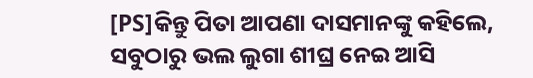[PS]କିନ୍ତୁ ପିତା ଆପଣା ଦାସମାନଙ୍କୁ କହିଲେ, ସବୁଠାରୁ ଭଲ ଲୁଗା ଶୀଘ୍ର ନେଇ ଆସି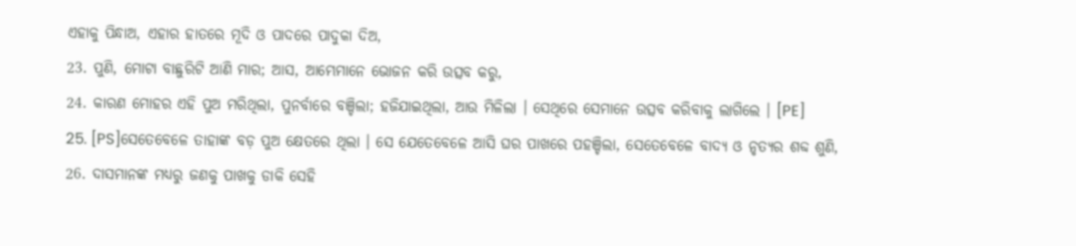ଏହାକୁ ପିନ୍ଧାଅ, ଏହାର ହାତରେ ମୂଦି ଓ ପାଦରେ ପାଦୁକା ଦିଅ,
23. ପୁଣି, ମୋଟା ବାଛୁରିଟି ଆଣି ମାର; ଆସ, ଆମ୍ଭେମାନେ ଭୋଜନ କରି ଉତ୍ସବ କରୁ,
24. କାରଣ ମୋହର ଏହି ପୁଅ ମରିଥିଲା, ପୁନର୍ବାରେ ବଞ୍ଚିଲା; ହଜିଯାଇଥିଲା, ଆଉ ମିଳିଲା । ସେଥିରେ ସେମାନେ ଉତ୍ସବ କରିବାକୁ ଲାଗିଲେ । [PE]
25. [PS]ସେତେବେଳେ ତାହାଙ୍କ ବଡ଼ ପୁଅ କ୍ଷେତରେ ଥିଲା । ସେ ଯେତେବେଳେ ଆସି ଘର ପାଖରେ ପହଞ୍ଚିଲା, ସେତେବେଳେ ବାଦ୍ୟ ଓ ନୃତ୍ୟର ଶବ୍ଦ ଶୁଣି,
26. ଦାସମାନଙ୍କ ମଧ୍ୟରୁ ଜଣକୁ ପାଖକୁ ଡାକି ସେହି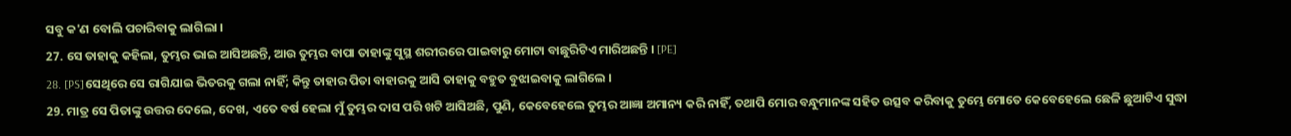ସବୁ କ'ଣ ବୋଲି ପଚାରିବାକୁ ଲାଗିଲା ।
27. ସେ ତାହାକୁ କହିଲା, ତୁମ୍ଭର ଭାଇ ଆସିଅଛନ୍ତି, ଆଉ ତୁମ୍ଭର ବାପା ତାହାଙ୍କୁ ସୁସ୍ଥ ଶରୀରରେ ପାଇବାରୁ ମୋଟା ବାଛୁରିଟିଏ ମାରିଅଛନ୍ତି । [PE]
28. [PS]ସେଥିରେ ସେ ରାଗିଯାଇ ଭିତରକୁ ଗଲା ନାହିଁ; କିନ୍ତୁ ତାହାର ପିତା ବାହାରକୁ ଆସି ତାହାକୁ ବହୁତ ବୁଝାଇବାକୁ ଲାଗିଲେ ।
29. ମାତ୍ର ସେ ପିତାଙ୍କୁ ଉତ୍ତର ଦେଲେ, ଦେଖ, ଏତେ ବର୍ଷ ହେଲା ମୁଁ ତୁମ୍ଭର ଦାସ ପରି ଖଟି ଆସିଅଛି, ପୁଣି, କେବେହେଲେ ତୁମ୍ଭର ଆଜ୍ଞା ଅମାନ୍ୟ କରି ନାହିଁ, ତଥାପି ମୋର ବନ୍ଧୁମାନଙ୍କ ସହିତ ଉତ୍ସବ କରିବାକୁ ତୁମ୍ଭେ ମୋତେ କେବେହେଲେ ଛେଳି ଛୁଆଟିଏ ସୁଦ୍ଧା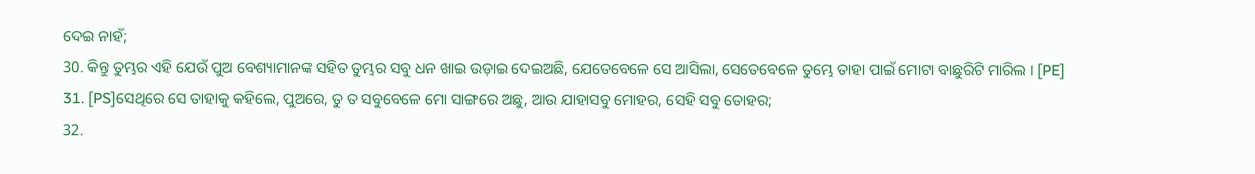ଦେଇ ନାହଁ;
30. କିନ୍ତୁ ତୁମ୍ଭର ଏହି ଯେଉଁ ପୁଅ ବେଶ୍ୟାମାନଙ୍କ ସହିତ ତୁମ୍ଭର ସବୁ ଧନ ଖାଇ ଉଡ଼ାଇ ଦେଇଅଛି, ଯେତେବେଳେ ସେ ଆସିଲା, ସେତେବେଳେ ତୁମ୍ଭେ ତାହା ପାଇଁ ମୋଟା ବାଛୁରିଟି ମାରିଲ । [PE]
31. [PS]ସେଥିରେ ସେ ତାହାକୁ କହିଲେ, ପୁଅରେ, ତୁ ତ ସବୁବେଳେ ମୋ ସାଙ୍ଗରେ ଅଛୁ, ଆଉ ଯାହାସବୁ ମୋହର, ସେହି ସବୁ ତୋହର;
32.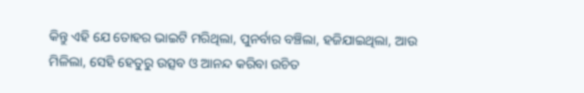କିନ୍ତୁ ଏହି ଯେ ତୋହର ଭାଇଟି ମରିଥିଲା, ପୁନର୍ବାର ବଞ୍ଚିଲା, ହଜିଯାଇଥିଲା, ଆଉ ମିଳିଲା, ସେହି ହେତୁରୁ ଉତ୍ସବ ଓ ଆନନ୍ଦ କରିବା ଉଚିତ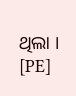ଥିଲା । [PE]